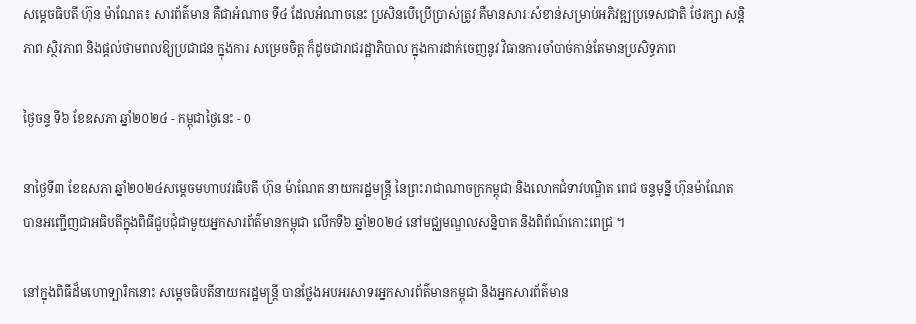សម្តេចធិបតី ហ៊ុន ម៉ាណែត៖ សារព័ត៌មាន គឺជាអំណាច ទី៤ ដែលអំណាចនេះ ប្រសិនបើប្រើប្រាស់ត្រូវ គឺមានសារៈសំខាន់សម្រាប់អភិវឌ្ឍប្រទេសជាតិ ថែរក្សា សន្តិភាព ស្ថិរភាព និងផ្តល់ថាមពលឱ្យប្រជាជន ក្នុងការ សម្រេចចិត្ត ក៏ដូចជារាជរដ្ឋាភិបាល ក្នុងការដាក់ចេញនូវ វិធានការចាំបាច់កាន់តែមានប្រសិទ្ធភាព

ថ្ងៃចន្ទ ទី៦ ខែឧសភា ឆ្នាំ២០២៤ - កម្ពុជាថ្ងៃនេះ - 0

នាថ្ងៃទី៣ ខែឧសភា ឆ្នាំ២០២៤សម្តេចមហាបវរធិបតី ហ៊ុន ម៉ាណែត នាយករដ្ឋមន្ត្រី នៃព្រះរាជាណាចក្រកម្ពុជា និងលោកជំទាវបណ្ឌិត ពេជ ចន្ទមុន្នី ហ៊ុនម៉ាណែត បានអញ្ជើញជាអធិបតីក្នុងពិធីជួបជុំជាមួយអ្នកសារព័ត៌មានកម្ពុជា លើកទី៦ ឆ្នាំ២០២៤ នៅមជ្ឈមណ្ឌលសន្និបាត និងពិព័ណ៍កោះពេជ្រ ។

នៅក្នុងពិធីដ៏មហោទ្បារិកនោះ សម្តេចធិបតីនាយករដ្ឋមន្ត្រី បានថ្លែងអបអរសាទរអ្នកសារព័ត៌មានកម្ពុជា និងអ្នកសារព័ត៌មាន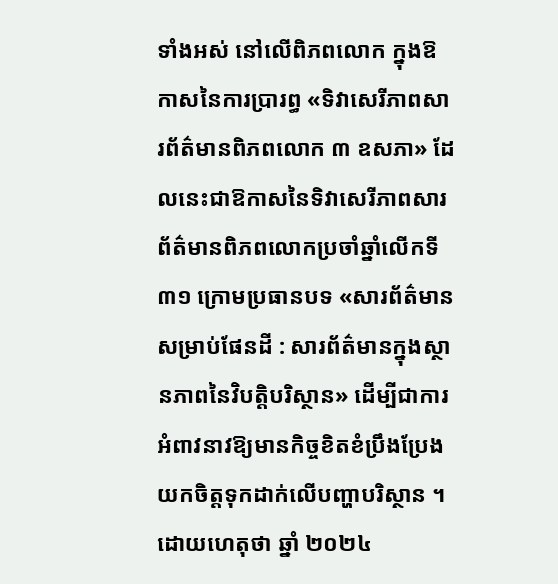ទាំងអស់ នៅលើពិភពលោក ក្នុងឱកាសនៃការប្រារព្ធ «ទិវាសេរីភាពសារព័ត៌មានពិភពលោក ៣ ឧសភា» ដែលនេះជាឱកាសនៃទិវាសេរីភាពសារព័ត៌មានពិភពលោកប្រចាំឆ្នាំលើកទី ៣១ ក្រោមប្រធានបទ «សារព័ត៌មានសម្រាប់ផែនដី : សារព័ត៌មានក្នុងស្ថានភាពនៃវិបត្តិបរិស្ថាន» ដើម្បីជាការអំពាវនាវឱ្យមានកិច្ចខិតខំប្រឹងប្រែងយកចិត្តទុកដាក់លើបញ្ហាបរិស្ថាន ។ ដោយហេតុថា ឆ្នាំ ២០២៤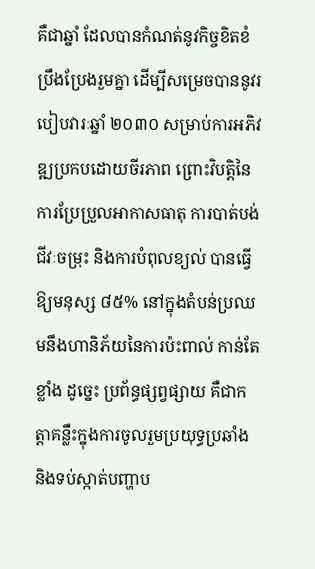គឺជាឆ្នាំ ដែលបានកំណត់នូវកិច្ចខិតខំប្រឹងប្រែងរួមគ្នា ដើម្បីសម្រេចបាននូវរបៀបវារៈឆ្នាំ ២០៣០ សម្រាប់ការអភិវឌ្ឍប្រកបដោយចីរភាព ព្រោះវិបត្តិនៃការប្រែប្រួលអាកាសធាតុ ការបាត់បង់ជីវៈចម្រុះ និងការបំពុលខ្យល់ បានធ្វើឱ្យមនុស្ស ៨៥% នៅក្នុងតំបន់ប្រឈមនឹងហានិភ័យនៃការប៉ះពាល់ កាន់តែខ្លាំង ដូច្នេះ ប្រព័ន្ធផ្សព្វផ្សាយ គឺជាកត្តាគន្លឹះក្នុងការចូលរួមប្រយុទ្ធប្រឆាំង និងទប់ស្កាត់បញ្ហាប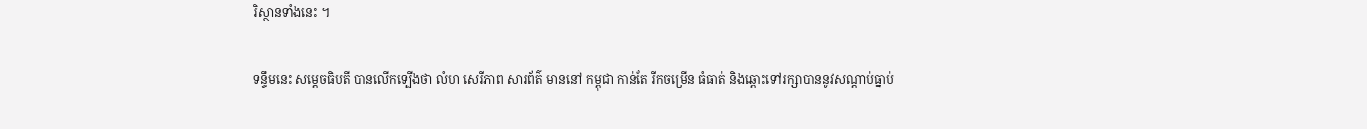រិស្ថានទាំងនេះ ។

ទន្ទឹមនេះ សម្តេចធិបតី បានលើកទ្បើងថា លំហ សេរីភាព សារព័ត៌ មាននៅ កម្ពុជា កាន់តែ រីកចម្រើន ធំធាត់ និងឆ្ពោះទៅរក្សាបាននូវសណ្តាប់ធ្នាប់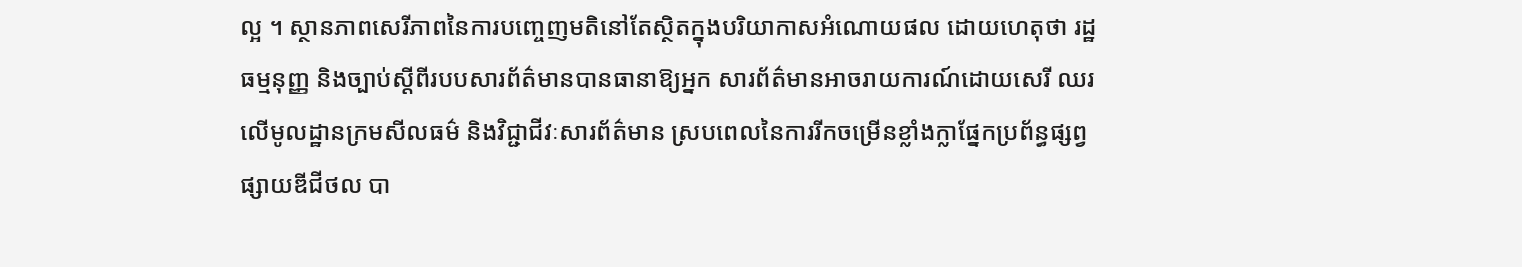ល្អ ។ ស្ថានភាពសេរីភាពនៃការបញ្ចេញមតិនៅតែស្ថិតក្នុងបរិយាកាសអំណោយផល ដោយហេតុថា រដ្ឋធម្មនុញ្ញ និងច្បាប់ស្តីពីរបបសារព័ត៌មានបានធានាឱ្យអ្នក សារព័ត៌មានអាចរាយការណ៍ដោយសេរី ឈរលើមូលដ្ឋានក្រមសីលធម៌ និងវិជ្ជាជីវៈសារព័ត៌មាន ស្របពេលនៃការរីកចម្រើនខ្លាំងក្លាផ្នែកប្រព័ន្ធផ្សព្វផ្សាយឌីជីថល បា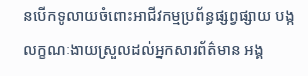នបើកទូលាយចំពោះអាជីវកម្មប្រព័ន្ធផ្សព្វផ្សាយ បង្កលក្ខណៈងាយស្រួលដល់អ្នកសារព័ត៌មាន អង្គ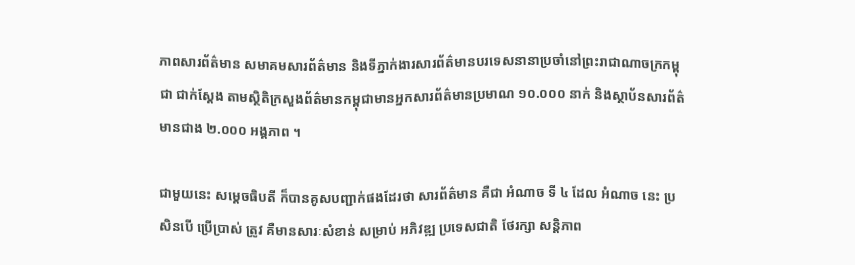ភាពសារព័ត៌មាន សមាគមសារព័ត៌មាន និងទីភ្នាក់ងារសារព័ត៌មានបរទេសនានាប្រចាំនៅព្រះរាជាណាចក្រកម្ពុជា ជាក់ស្តែង តាមស្ថិតិក្រសួងព័ត៌មានកម្ពុជាមានអ្នកសារព័ត៌មានប្រមាណ ១០.០០០ នាក់ និងស្ថាប័នសារព័ត៌មានជាង ២.០០០ អង្គភាព ។

ជាមួយនេះ សម្តេចធិបតី ក៏បានគូសបញ្ជាក់ផងដែរថា សារព័ត៌មាន គឺជា អំណាច ទី ៤ ដែល អំណាច នេះ ប្រសិនបើ ប្រើប្រាស់ ត្រូវ គឺមានសារៈសំខាន់ សម្រាប់ អភិវឌ្ឍ ប្រទេសជាតិ ថែរក្សា សន្តិភាព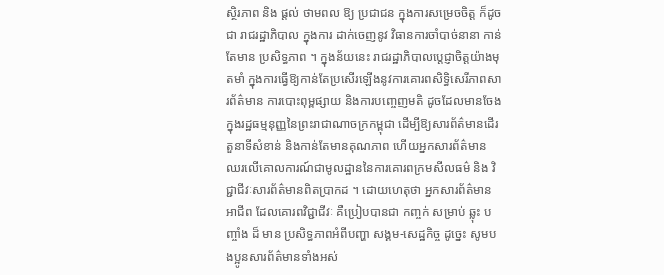ស្ថិរភាព និង ផ្តល់ ថាមពល ឱ្យ ប្រជាជន ក្នុងការសម្រេចចិត្ត ក៏ដូចជា រាជរដ្ឋាភិបាល ក្នុងការ ដាក់ចេញនូវ វិធានការចាំបាច់នានា កាន់តែមាន ប្រសិទ្ធភាព ។ ក្នុងន័យនេះ រាជរដ្ឋាភិបាលប្តេជ្ញាចិត្តយ៉ាងមុតមាំ ក្នុងការធ្វើឱ្យកាន់តែប្រសើរឡើងនូវការគោរពសិទ្ធិសេរីភាពសារព័ត៌មាន ការបោះពុម្ពផ្សាយ និងការបញ្ចេញមតិ ដូចដែលមានចែងក្នុងរដ្ឋធម្មនុញ្ញនៃព្រះរាជាណាចក្រកម្ពុជា ដើម្បីឱ្យសារព័ត៌មានដើរតួនាទីសំខាន់ និងកាន់តែមានគុណភាព ហើយអ្នកសារព័ត៌មាន ឈរលើគោលការណ៍ជាមូលដ្ឋាននៃការគោរពក្រមសីលធម៌ និង វិជ្ជាជីវៈសារព័ត៌មានពិតប្រាកដ ។ ដោយហេតុថា អ្នកសារព័ត៌មាន អាជីព ដែលគោរពវិជ្ជាជីវៈ គឺប្រៀបបានជា កញ្ចក់ សម្រាប់ ឆ្លុះ បញ្ចាំង ដ៏ មាន ប្រសិទ្ធភាពអំពីបញ្ហា សង្គម-សេដ្ឋកិច្ច ដូច្នេះ សូមបងប្អូនសារព័ត៌មានទាំងអស់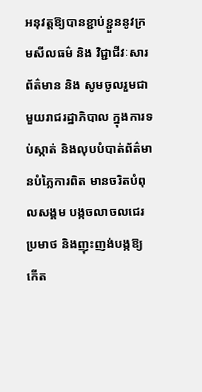អនុវត្តឱ្យបានខ្ជាប់ខ្ជួននូវក្រមសីលធម៌ និង វិជ្ជាជីវៈសារព័ត៌មាន និង សូមចូលរួមជាមួយរាជរដ្ឋាភិបាល ក្នុងការទប់ស្កាត់ និងលុបបំបាត់ព័ត៌មានបំភ្លៃការពិត មានចរិតបំពុលសង្គម បង្កចលាចលជេរប្រមាថ និងញុះញង់បង្កឱ្យកើត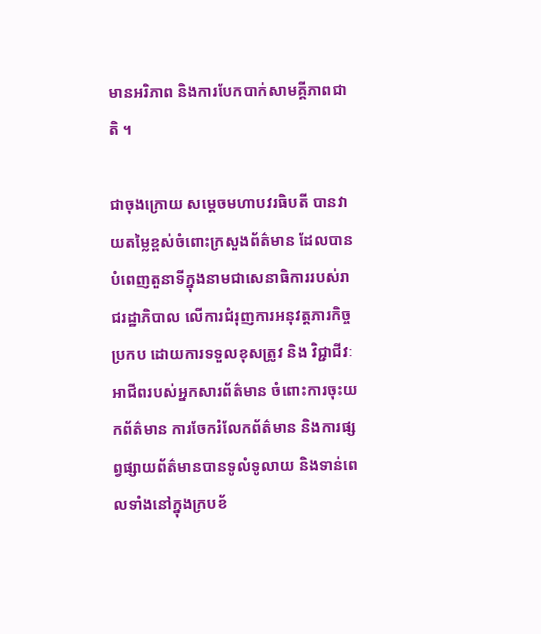មានអរិភាព និងការបែកបាក់សាមគ្គីភាពជាតិ ។

ជាចុងក្រោយ សម្តេចមហាបវរធិបតី បានវាយតម្លៃខ្ពស់ចំពោះក្រសួងព័ត៌មាន ដែលបានបំពេញតួនាទីក្នុងនាមជាសេនាធិការរបស់រាជរដ្ឋាភិបាល លើការជំរុញការអនុវត្តភារកិច្ចប្រកប ដោយការទទួលខុសត្រូវ និង វិជ្ជាជីវៈអាជីពរបស់អ្នកសារព័ត៌មាន ចំពោះការចុះយកព័ត៌មាន ការចែករំលែកព័ត៌មាន និងការផ្សព្វផ្សាយព័ត៌មានបានទូលំទូលាយ និងទាន់ពេលទាំងនៅក្នុងក្របខ័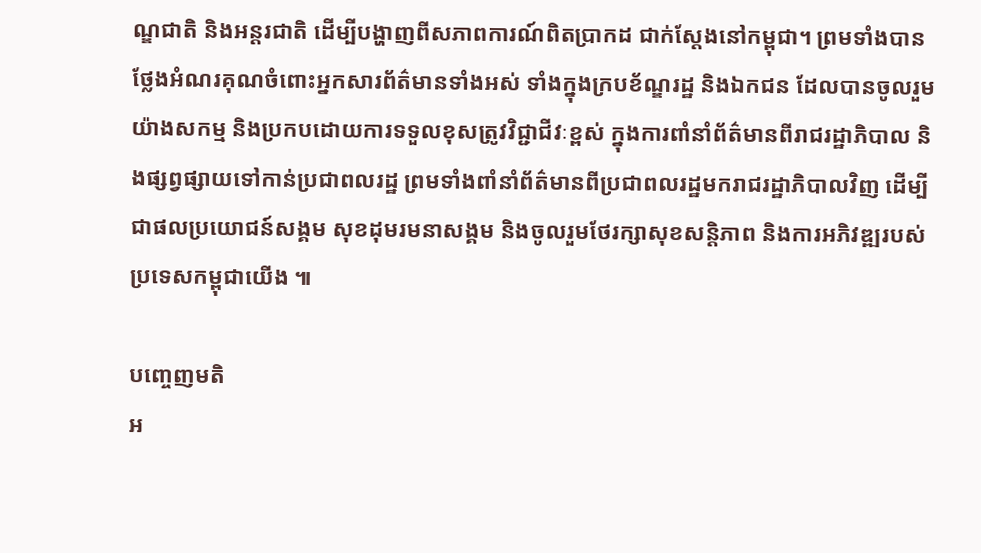ណ្ឌជាតិ និងអន្តរជាតិ ដើម្បីបង្ហាញពីសភាពការណ៍ពិតប្រាកដ ជាក់ស្តែងនៅកម្ពុជា។ ព្រមទាំងបានថ្លែងអំណរគុណចំពោះអ្នកសារព័ត៌មានទាំងអស់ ទាំងក្នុងក្របខ័ណ្ឌរដ្ឋ និងឯកជន ដែលបានចូលរួមយ៉ាងសកម្ម និងប្រកបដោយការទទួលខុសត្រូវវិជ្ជាជីវៈខ្ពស់ ក្នុងការពាំនាំព័ត៌មានពីរាជរដ្ឋាភិបាល និងផ្សព្វផ្សាយទៅកាន់ប្រជាពលរដ្ឋ ព្រមទាំងពាំនាំព័ត៌មានពីប្រជាពលរដ្ឋមករាជរដ្ឋាភិបាលវិញ ដើម្បីជាផលប្រយោជន៍សង្គម សុខដុមរមនាសង្គម និងចូលរួមថែរក្សាសុខសន្តិភាព និងការអភិវឌ្ឍរបស់ប្រទេសកម្ពុជាយើង ៕

បញ្ចេញមតិ
អ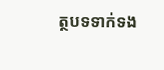ត្ថបទទាក់ទង